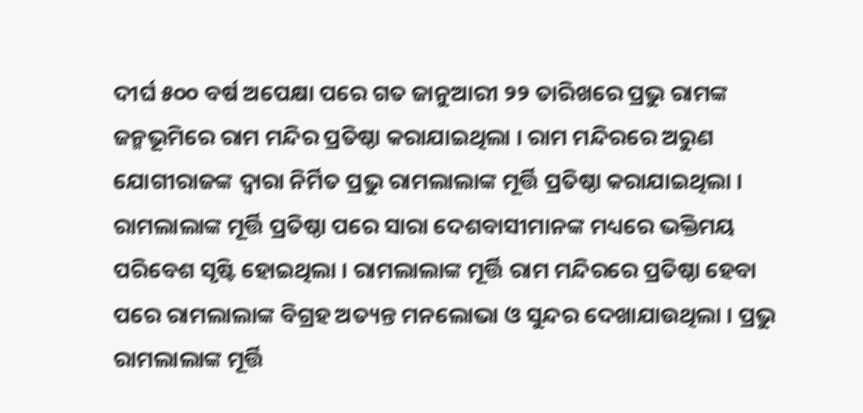ଦୀର୍ଘ ୫୦୦ ବର୍ଷ ଅପେକ୍ଷା ପରେ ଗତ ଜାନୁଆରୀ ୨୨ ତାରିଖରେ ପ୍ରଭୁ ରାମଙ୍କ ଜନ୍ମଭୂମିରେ ରାମ ମନ୍ଦିର ପ୍ରତିଷ୍ଠା କରାଯାଇଥିଲା । ରାମ ମନ୍ଦିରରେ ଅରୁଣ ଯୋଗୀରାଜଙ୍କ ଦ୍ୱାରା ନିର୍ମିତ ପ୍ରଭୁ ରାମଲାଲାଙ୍କ ମୂର୍ତ୍ତି ପ୍ରତିଷ୍ଠା କରାଯାଇଥିଲା । ରାମଲାଲାଙ୍କ ମୂର୍ତ୍ତି ପ୍ରତିଷ୍ଠା ପରେ ସାରା ଦେଶବାସୀମାନଙ୍କ ମଧ୍ୟରେ ଭକ୍ତିମୟ ପରିବେଶ ସୃଷ୍ଟି ହୋଇଥିଲା । ରାମଲାଲାଙ୍କ ମୂର୍ତ୍ତି ରାମ ମନ୍ଦିରରେ ପ୍ରତିଷ୍ଠା ହେବା ପରେ ରାମଲାଲାଙ୍କ ବିଗ୍ରହ ଅତ୍ୟନ୍ତ ମନଲୋଭା ଓ ସୁନ୍ଦର ଦେଖାଯାଉଥିଲା । ପ୍ରଭୁ ରାମଲାଲାଙ୍କ ମୂର୍ତ୍ତି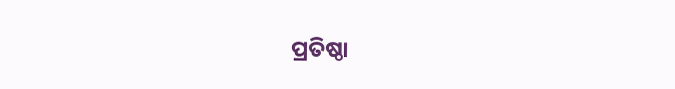ପ୍ରତିଷ୍ଠା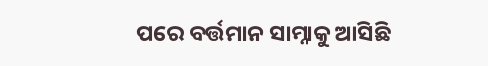ପରେ ବର୍ତ୍ତମାନ ସାମ୍ନାକୁ ଆସିଛି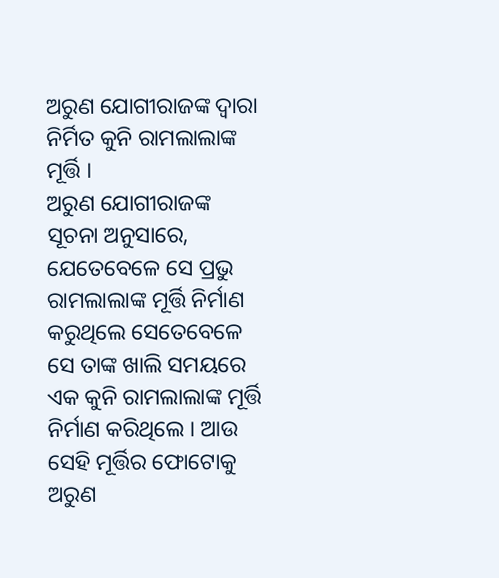ଅରୁଣ ଯୋଗୀରାଜଙ୍କ ଦ୍ୱାରା ନିର୍ମିତ କୁନି ରାମଲାଲାଙ୍କ ମୂର୍ତ୍ତି ।
ଅରୁଣ ଯୋଗୀରାଜଙ୍କ ସୂଚନା ଅନୁସାରେ, ଯେତେବେଳେ ସେ ପ୍ରଭୁ ରାମଲାଲାଙ୍କ ମୂର୍ତ୍ତି ନିର୍ମାଣ କରୁଥିଲେ ସେତେବେଳେ ସେ ତାଙ୍କ ଖାଲି ସମୟରେ ଏକ କୁନି ରାମଲାଲାଙ୍କ ମୂର୍ତ୍ତି ନିର୍ମାଣ କରିଥିଲେ । ଆଉ ସେହି ମୂର୍ତ୍ତିର ଫୋଟୋକୁ ଅରୁଣ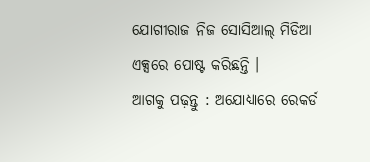ଯୋଗୀରାଜ ନିଜ ସୋସିଆଲ୍ ମିଡିଆ ଏକ୍ସରେ ପୋଷ୍ଟ କରିଛନ୍ତି ।
ଆଗକୁ ପଢ଼ନ୍ତୁ : ଅଯୋଧ୍ୟାରେ ରେକର୍ଡ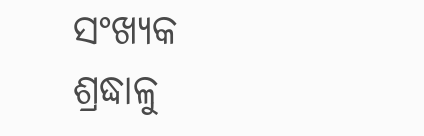ସଂଖ୍ୟକ ଶ୍ରଦ୍ଧାଳୁ